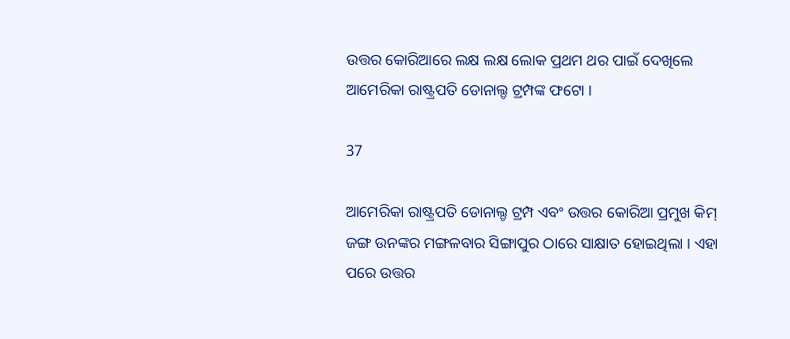ଉତ୍ତର କୋରିଆରେ ଲକ୍ଷ ଲକ୍ଷ ଲୋକ ପ୍ରଥମ ଥର ପାଇଁ ଦେଖିଲେ ଆମେରିକା ରାଷ୍ଟ୍ରପତି ଡୋନାଲ୍ଡ ଟ୍ରମ୍ପଙ୍କ ଫଟୋ ।

37

ଆମେରିକା ରାଷ୍ଟ୍ରପତି ଡୋନାଲ୍ଡ ଟ୍ରମ୍ପ ଏବଂ ଉତ୍ତର କୋରିଆ ପ୍ରମୁଖ କିମ୍ ଜଙ୍ଗ ଉନଙ୍କର ମଙ୍ଗଳବାର ସିଙ୍ଗାପୁର ଠାରେ ସାକ୍ଷାତ ହୋଇଥିଲା । ଏହା ପରେ ଉତ୍ତର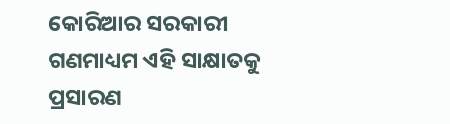କୋରିଆର ସରକାରୀ ଗଣମାଧ୍ୟମ ଏହି ସାକ୍ଷାତକୁ ପ୍ରସାରଣ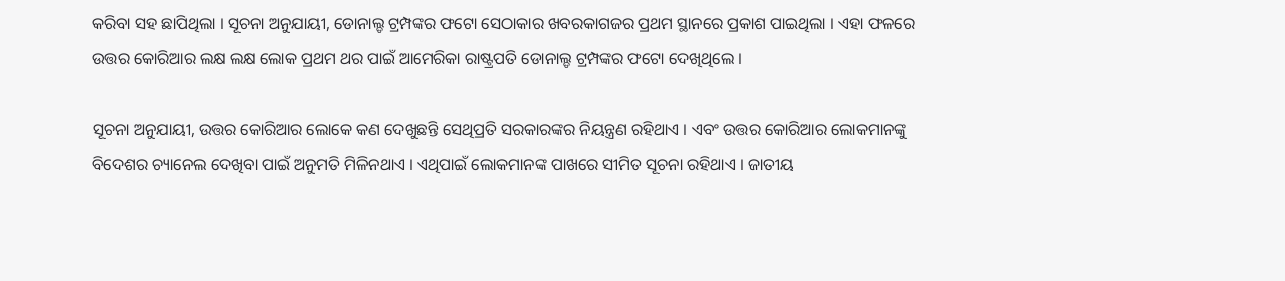କରିବା ସହ ଛାପିଥିଲା । ସୂଚନା ଅନୁଯାୟୀ, ଡୋନାଲ୍ଡ ଟ୍ରମ୍ପଙ୍କର ଫଟୋ ସେଠାକାର ଖବରକାଗଜର ପ୍ରଥମ ସ୍ଥାନରେ ପ୍ରକାଶ ପାଇଥିଲା । ଏହା ଫଳରେ ଉତ୍ତର କୋରିଆର ଲକ୍ଷ ଲକ୍ଷ ଲୋକ ପ୍ରଥମ ଥର ପାଇଁ ଆମେରିକା ରାଷ୍ଟ୍ରପତି ଡୋନାଲ୍ଡ ଟ୍ରମ୍ପଙ୍କର ଫଟୋ ଦେଖିଥିଲେ ।

ସୂଚନା ଅନୁଯାୟୀ, ଉତ୍ତର କୋରିଆର ଲୋକେ କଣ ଦେଖୁଛନ୍ତି ସେଥିପ୍ରତି ସରକାରଙ୍କର ନିୟନ୍ତ୍ରଣ ରହିଥାଏ । ଏବଂ ଉତ୍ତର କୋରିଆର ଲୋକମାନଙ୍କୁ ବିଦେଶର ଚ୍ୟାନେଲ ଦେଖିବା ପାଇଁ ଅନୁମତି ମିଳିନଥାଏ । ଏଥିପାଇଁ ଲୋକମାନଙ୍କ ପାଖରେ ସୀମିତ ସୂଚନା ରହିଥାଏ । ଜାତୀୟ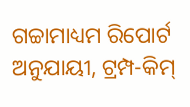ଗଚ୍ଚାମାଧ୍ୟମ ରିପୋର୍ଟ ଅନୁଯାୟୀ, ଟ୍ରମ୍ପ-କିମ୍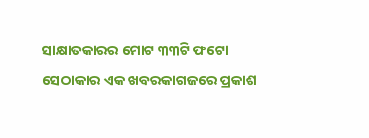ସାକ୍ଷାତକାରର ମୋଟ ୩୩ଟି ଫଟୋ ସେଠାକାର ଏକ ଖବରକାଗଜରେ ପ୍ରକାଶ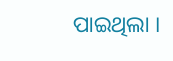ପାଇଥିଲା ।